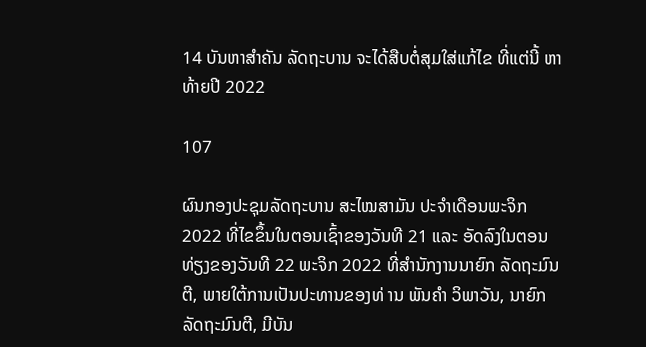14 ບັນຫາສຳຄັນ ລັດຖະບານ ຈະໄດ້ສືບຕໍ່ສຸມໃສ່ແກ້ໄຂ ທີ່ແຕ່ນີ້ ຫາ ທ້າຍປີ 2022

107

ຜົນກອງປະຊຸມລັດຖະບານ ສະໄໝສາມັນ ປະຈຳເດືອນພະຈິກ 2022 ທີ່ໄຂຂຶ້ນໃນຕອນເຊົ້າຂອງວັນທີ 21 ແລະ ອັດລົງໃນຕອນທ່ຽງຂອງວັນທີ 22 ພະຈິກ 2022 ທີ່ສໍານັກງານນາຍົກ ລັດຖະມົນຕີ, ພາຍໃຕ້ການເປັນປະທານຂອງທ່ ານ ພັນຄໍາ ວິພາວັນ, ນາຍົກລັດຖະມົນຕີ, ມີບັນ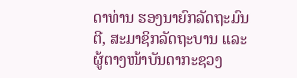ດາທ່ານ ຮອງນາຍົກລັດຖະມົນຕີ, ສະມາຊິກລັດຖະບານ ແລະ ຜູ້ຕາງໜ້າບັນດາກະຊວງ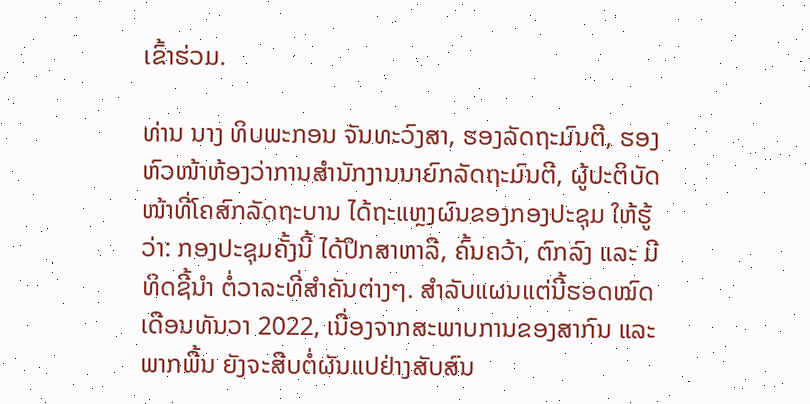ເຂົ້າຮ່ວມ.

ທ່ານ ນາງ ທິບພະກອນ ຈັນທະວົງສາ, ຮອງລັດຖະມົນຕີ, ຮອງຫົວໜ້າຫ້ອງວ່າການສຳນັກງານນາຍົກລັດຖະມົນຕີ, ຜູ້ປະຕິບັດໜ້າທີ່ໂຄສົກລັດຖະບານ ໄດ້ຖະແຫຼງຜົນຂອງກອງປະຊຸມ ໃຫ້ຮູ້ວ່າ: ກອງປະຊຸມຄັ້ງນີ້ ໄດ້ປຶກສາຫາລື, ຄົ້ນຄວ້າ, ຕົກລົງ ແລະ ມີທິດຊີ້ນຳ ຕໍ່ວາລະທີ່ສໍາຄັນຕ່າງໆ. ສຳລັບແຜນແຕ່ນີ້ຮອດໝົດເດືອນທັນວາ 2022, ເນື່ອງຈາກສະພາບການຂອງສາກົນ ແລະ ພາກພື້ນ ຍັງຈະສືບຕໍ່ຜັນແປຢ່າງສັບສົນ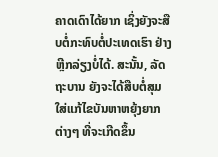ຄາດເດົາໄດ້ຍາກ ເຊິ່ງຍັງຈະສືບຕໍ່ກະທົບຕໍ່ປະເທດເຮົາ ຢ່າງຫຼີກລ່ຽງບໍ່ໄດ້. ສະນັ້ນ, ລັດຖະບານ ຍັງຈະໄດ້ສືບຕໍ່ສຸມໃສ່ແກ້ໄຂບັນຫາຫຍຸ້ງຍາກຕ່າງໆ ທີ່ຈະເກີດຂຶ້ນ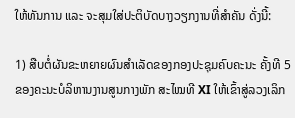ໃຫ້ທັນການ ແລະ ຈະສຸມໃສ່ປະຕິບັດບາງວຽກງານທີ່ສຳຄັນ ດັ່ງນີ້:

1) ສືບຕໍ່ຜັນຂະຫຍາຍຜົນສຳເລັດຂອງກອງປະຊຸມຄົບຄະນະ ຄັ້ງທີ 5 ຂອງຄະນະບໍລິຫານງານສູນກາງພັກ ສະໄໝທີ XI ໃຫ້ເຂົ້າສູ່ລວງເລິກ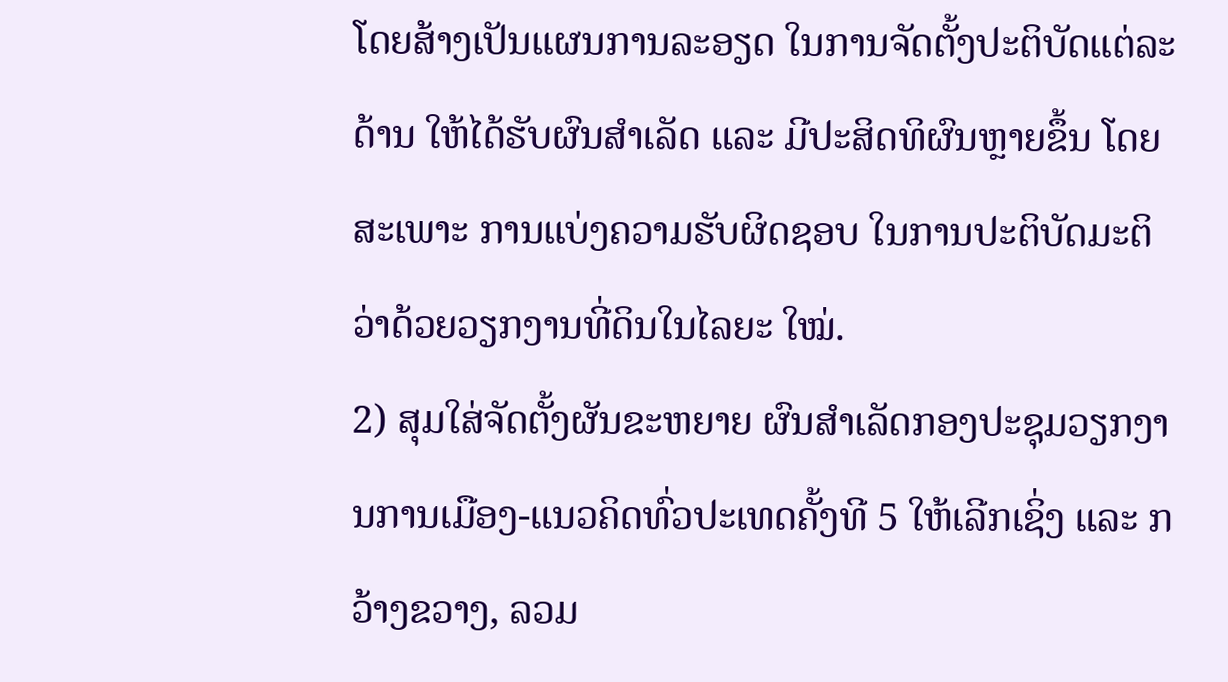ໂດຍສ້າງເປັນແຜນການລະອຽດ ໃນການຈັດຕັ້ງປະຕິບັດແຕ່ລະດ້ານ ໃຫ້ໄດ້ຮັບຜົນສຳເລັດ ແລະ ມີປະສິດທິຜົນຫຼາຍຂຶ້ນ ໂດຍສະເພາະ ການແບ່ງຄວາມຮັບຜິດຊອບ ໃນການປະຕິບັດມະຕິ ວ່າດ້ວຍວຽກງານທີ່ດິນໃນໄລຍະ ໃໝ່.
2) ສຸມໃສ່ຈັດຕັ້ງຜັນຂະຫຍາຍ ຜົນສຳເລັດກອງປະຊຸມວຽກງານການເມືອງ-ແນວຄິດທົ່ວປະເທດຄັ້ງທີ 5 ໃຫ້ເລີກເຊິ່ງ ແລະ ກວ້າງຂວາງ, ລວມ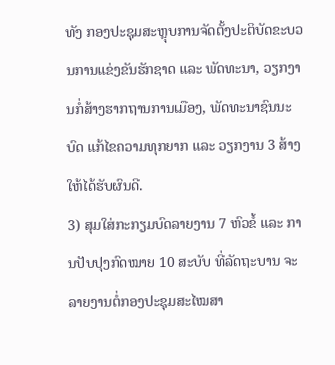ທັງ ກອງປະຊຸມສະຫຼຸບການຈັດຕັ້ງປະຕິບັດຂະບວນການແຂ່ງຂັນຮັກຊາດ ແລະ ພັດທະນາ, ວຽກງານກໍ່ສ້າງຮາກຖານການເມືອງ, ພັດທະນາຊົນນະບົດ ແກ້ໄຂຄວາມທຸກຍາກ ແລະ ວຽກງານ 3 ສ້າງ ໃຫ້ໄດ້ຮັບຜົນດີ.
3) ສຸມໃສ່ກະກຽມບົດລາຍງານ 7 ຫົວຂໍ້ ແລະ ການປັບປຸງກົດໝາຍ 10 ສະບັບ ທີ່ລັດຖະບານ ຈະລາຍງານຕໍ່ກອງປະຊຸມສະໄໝສາ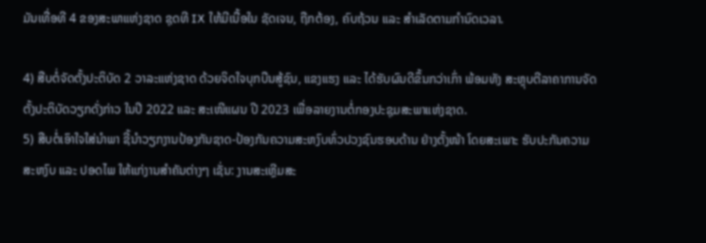ມັນເທື່ອທີ 4 ຂອງສະພາແຫ່ງຊາດ ຊຸດທີ IX ໃຫ້ມີເນື້ອໃນ ຊັດເຈນ, ຖືກຕ້ອງ, ຄົບຖ້ວນ ແລະ ສຳເລັດຕາມກຳນົດເວລາ.

4) ສືບຕໍ່ຈັດຕັ້ງປະຕິບັດ 2 ວາລະແຫ່ງຊາດ ດ້ວຍຈິດໃຈບຸກບືນສູ້ຊົນ, ແຂງແຮງ ແລະ ໄດ້ຮັບຜົນດີຂຶ້ນກວ່າເກົ່າ ພ້ອມທັງ ສະຫຼຸບຕີລາຄາການຈັດຕັ້ງປະຕິບັດວຽກດັ່ງກ່າວ ໃນປີ 2022 ແລະ ສະເໜີແຜນ ປີ 2023 ເພື່ອລາຍງານຕໍ່ກອງປະຊຸມສະພາແຫ່ງຊາດ.
5) ສືບຕໍ່ເອົາໃຈໃສ່ນຳພາ ຊີ້ນຳວຽກງານປ້ອງກັນຊາດ-ປ້ອງກັນຄວາມສະຫງົບທົ່ວປວງຊົນຮອບດ້ານ ຢ່າງຕັ້ງໜ້າ ໂດຍສະເພາະ ຮັບປະກັນຄວາມສະຫງົບ ແລະ ປອດໄພ ໃຫ້ແກ່ງານສຳຄັນຕ່າງໆ ເຊັ່ນ: ງານສະເຫຼີມສະ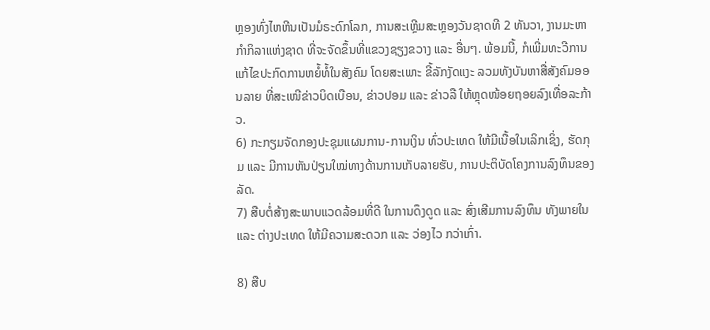ຫຼອງທົ່ງໄຫຫີນເປັນມໍຣະດົກໂລກ, ການສະເຫຼີມສະຫຼອງວັນຊາດທີ 2 ທັນວາ, ງານມະຫາກຳກິລາແຫ່ງຊາດ ທີ່ຈະຈັດຂຶ້ນທີ່ແຂວງຊຽງຂວາງ ແລະ ອື່ນໆ. ພ້ອມນີ້, ກໍເພີ່ມທະວີການແກ້ໄຂປະກົດການຫຍໍ້ທໍ້ໃນສັງຄົມ ໂດຍສະເພາະ ຂີ້ລັກງັດແງະ ລວມທັງບັນຫາສື່ສັງຄົມອອນລາຍ ທີ່ສະເໜີຂ່າວບິດເບືອນ, ຂ່າວປອມ ແລະ ຂ່າວລື ໃຫ້ຫຼຸດໜ້ອຍຖອຍລົງເທື່ອລະກ້າວ.
6) ກະກຽມຈັດກອງປະຊຸມແຜນການ-ການເງິນ ທົ່ວປະເທດ ໃຫ້ມີເນື້ອໃນເລິກເຊິ່ງ, ຮັດກຸມ ແລະ ມີການຫັນປ່ຽນໃໝ່ທາງດ້ານການເກັບລາຍຮັບ, ການປະຕິບັດໂຄງການລົງທຶນຂອງລັດ.
7) ສືບຕໍ່ສ້າງສະພາບແວດລ້ອມທີ່ດີ ໃນການດຶງດູດ ແລະ ສົ່ງເສີມການລົງທຶນ ທັງພາຍໃນ ແລະ ຕ່າງປະເທດ ໃຫ້ມີຄວາມສະດວກ ແລະ ວ່ອງໄວ ກວ່າເກົ່າ.

8) ສືບ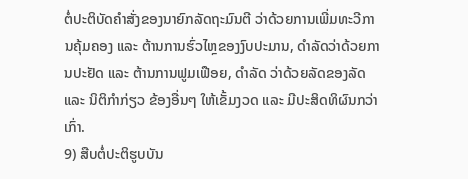ຕໍ່ປະຕິບັດຄຳສັ່ງຂອງນາຍົກລັດຖະມົນຕີ ວ່າດ້ວຍການເພີ່ມທະວີການຄຸ້ມຄອງ ແລະ ຕ້ານການຮົ່ວໄຫຼຂອງງົບປະມານ, ດຳລັດວ່າດ້ວຍການປະຢັດ ແລະ ຕ້ານການຟູມເຟືອຍ, ດຳລັດ ວ່າດ້ວຍລັດຂອງລັດ ແລະ ນິຕິກຳກ່ຽວ ຂ້ອງອື່ນໆ ໃຫ້ເຂັ້ມງວດ ແລະ ມີປະສິດທິຜົນກວ່າເກົ່າ.
9) ສືບຕໍ່ປະຕິຮູບບັນ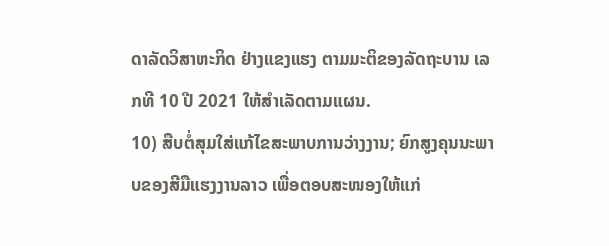ດາລັດວິສາຫະກິດ ຢ່າງແຂງແຮງ ຕາມມະຕິຂອງລັດຖະບານ ເລກທີ 10 ປີ 2021 ໃຫ້ສໍາເລັດຕາມແຜນ.
10) ສືບຕໍ່ສຸມໃສ່ແກ້ໄຂສະພາບການວ່າງງານ; ຍົກສູງຄຸນນະພາບຂອງສີມືແຮງງານລາວ ເພື່ອຕອບສະໜອງໃຫ້ແກ່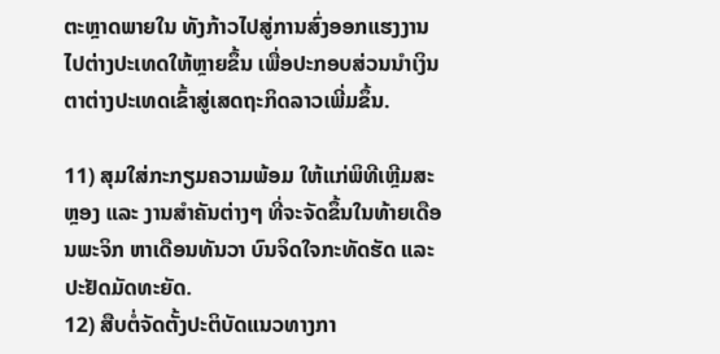ຕະຫຼາດພາຍໃນ ທັງກ້າວໄປສູ່ການສົ່ງອອກແຮງງານໄປຕ່າງປະເທດໃຫ້ຫຼາຍຂຶ້ນ ເພື່ອປະກອບສ່ວນນຳເງິນຕາຕ່າງປະເທດເຂົ້າສູ່ເສດຖະກິດລາວເພີ່ມຂຶ້ນ.

11) ສຸມໃສ່ກະກຽມຄວາມພ້ອມ ໃຫ້ແກ່ພິທີເຫຼີມສະຫຼອງ ແລະ ງານສຳຄັນຕ່າງໆ ທີ່ຈະຈັດຂຶ້ນໃນທ້າຍເດືອນພະຈິກ ຫາເດືອນທັນວາ ບົນຈິດໃຈກະທັດຮັດ ແລະ ປະຢັດມັດທະຍັດ.
12) ສືບຕໍ່ຈັດຕັ້ງປະຕິບັດແນວທາງກາ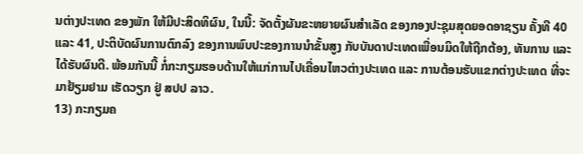ນຕ່າງປະເທດ ຂອງພັກ ໃຫ້ມີປະສິດທິຜົນ, ໃນນີ້: ຈັດຕັ້ງຜັນຂະຫຍາຍຜົນສໍາເລັດ ຂອງກອງປະຊຸມສຸດຍອດອາຊຽນ ຄັ້ງທີ 40 ແລະ 41, ປະຕິບັດຜົນການຕົກລົງ ຂອງການພົບປະຂອງການນຳຂັ້ນສູງ ກັບບັນດາປະເທດເພື່ອນມິດໃຫ້ຖືກຕ້ອງ, ທັນການ ແລະ ໄດ້ຮັບຜົນດີ. ພ້ອມກັນນີ້ ກໍ່ກະກຽມຮອບດ້ານໃຫ້ແກ່ການໄປເຄື່ອນໄຫວຕ່າງປະເທດ ແລະ ການຕ້ອນຮັບແຂກຕ່າງປະເທດ ທີ່ຈະມາຢ້ຽມຢາມ ເຮັດວຽກ ຢູ່ ສປປ ລາວ.
13) ກະກຽມຄ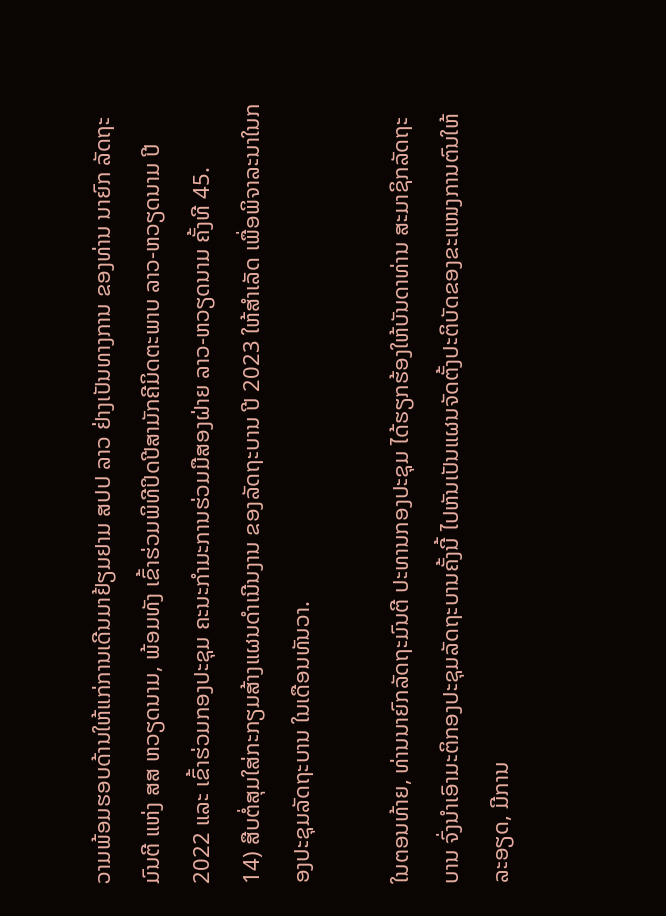ວາມພ້ອມຮອບດ້ານໃຫ້ແກ່ການເດີນມາຢ້ຽມຢາມ ສປປ ລາວ ຢ່າງເປັນທາງການ ຂອງທ່ານ ນາຍົກ ລັດຖະມົນຕີ ແຫ່ງ ສສ ຫວຽດນາມ, ພ້ອມທັງ ເຂົ້າຮ່ວມພິທີປິດປີສາມັກຄີມິດຕະພາບ ລາວ-ຫວຽດນາມ ປີ 2022 ແລະ ເຂົ້າຮ່ວມກອງປະຊຸມ ຄະນະກຳມະການຮ່ວມມືສອງຝ່າຍ ລາວ-ຫວຽດນາມ ຄັ້ງທີ 45.
14) ສືບຕໍ່ສຸມໃສ່ກະກຽມສ້າງແຜນດຳເນີນງານ ຂອງລັດຖະບານ ປີ 2023 ໃຫ້ສຳເລັດ ເພື່ອພິຈາລະນາໃນກອງປະຊຸມລັດຖະບານ ໃນເດືອນທັນວາ.

ໃນຕອນທ້າຍ, ທ່ານນາຍົກລັດຖະມົນຕີ ປະທານກອງປະຊຸມ ໄດ້ຮຽກຮ້ອງໃຫ້ບັນດາທ່ານ ສະມາຊິກລັດຖະບານ ຈົ່ງນຳເອົາມະຕິກອງປະຊຸມລັດຖະບານຄັ້ງນີ້ ໄປຫັນເປັນແຜນຈັດຕັ້ງປະຕິບັດຂອງຂະແໜງການຕົນໃຫ້ລະອຽດ, ມີການ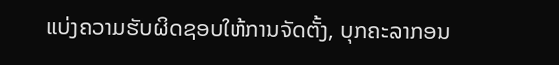ແບ່ງຄວາມຮັບຜິດຊອບໃຫ້ການຈັດຕັ້ງ, ບຸກຄະລາກອນ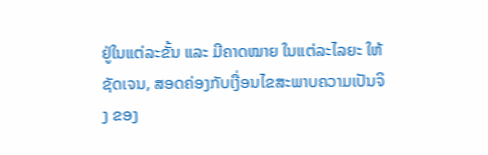ຢູ່ໃນແຕ່ລະຂັ້ນ ແລະ ມີຄາດໝາຍ ໃນແຕ່ລະໄລຍະ ໃຫ້ຊັດເຈນ, ສອດຄ່ອງກັບເງື່ອນໄຂສະພາບຄວາມເປັນຈິງ ຂອງ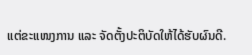ແຕ່ຂະແໜງການ ແລະ ຈັດຕັ້ງປະຕິບັດໃຫ້ໄດ້ຮັບຜົນດີ.